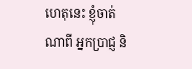ហេតុនេះ ខ្ញុំចាត់ណាពី អ្នកប្រាជ្ញ និ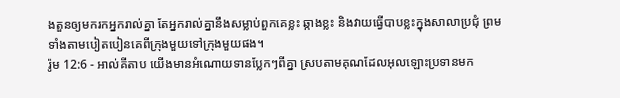ងតួនឲ្យមករកអ្នករាល់គ្នា តែអ្នករាល់គ្នានឹងសម្លាប់ពួកគេខ្លះ ឆ្កាងខ្លះ និងវាយធ្វើបាបខ្លះក្នុងសាលាប្រជុំ ព្រមទាំងតាមបៀតបៀនគេពីក្រុងមួយទៅក្រុងមួយផង។
រ៉ូម 12:6 - អាល់គីតាប យើងមានអំណោយទានប្លែកៗពីគ្នា ស្របតាមគុណដែលអុលឡោះប្រទានមក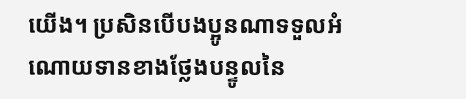យើង។ ប្រសិនបើបងប្អូនណាទទួលអំណោយទានខាងថ្លែងបន្ទូលនៃ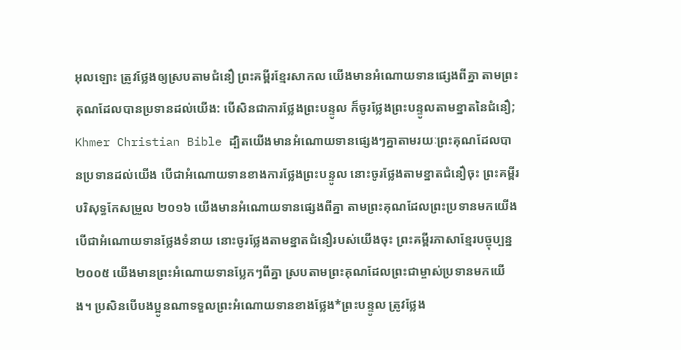អុលឡោះ ត្រូវថ្លែងឲ្យស្របតាមជំនឿ ព្រះគម្ពីរខ្មែរសាកល យើងមានអំណោយទានផ្សេងពីគ្នា តាមព្រះគុណដែលបានប្រទានដល់យើង: បើសិនជាការថ្លែងព្រះបន្ទូល ក៏ចូរថ្លែងព្រះបន្ទូលតាមខ្នាតនៃជំនឿ; Khmer Christian Bible ដ្បិតយើងមានអំណោយទានផ្សេងៗគ្នាតាមរយៈព្រះគុណដែលបានប្រទានដល់យើង បើជាអំណោយទានខាងការថ្លែងព្រះបន្ទូល នោះចូរថ្លែងតាមខ្នាតជំនឿចុះ ព្រះគម្ពីរបរិសុទ្ធកែសម្រួល ២០១៦ យើងមានអំណោយទានផ្សេងពីគ្នា តាមព្រះគុណដែលព្រះប្រទានមកយើង បើជាអំណោយទានថ្លែងទំនាយ នោះចូរថ្លែងតាមខ្នាតជំនឿរបស់យើងចុះ ព្រះគម្ពីរភាសាខ្មែរបច្ចុប្បន្ន ២០០៥ យើងមានព្រះអំណោយទានប្លែកៗពីគ្នា ស្របតាមព្រះគុណដែលព្រះជាម្ចាស់ប្រទានមកយើង។ ប្រសិនបើបងប្អូនណាទទួលព្រះអំណោយទានខាងថ្លែង*ព្រះបន្ទូល ត្រូវថ្លែង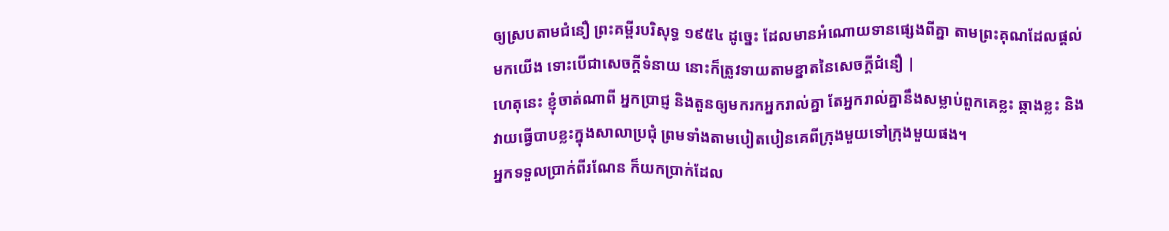ឲ្យស្របតាមជំនឿ ព្រះគម្ពីរបរិសុទ្ធ ១៩៥៤ ដូច្នេះ ដែលមានអំណោយទានផ្សេងពីគ្នា តាមព្រះគុណដែលផ្តល់មកយើង ទោះបើជាសេចក្ដីទំនាយ នោះក៏ត្រូវទាយតាមខ្នាតនៃសេចក្ដីជំនឿ |
ហេតុនេះ ខ្ញុំចាត់ណាពី អ្នកប្រាជ្ញ និងតួនឲ្យមករកអ្នករាល់គ្នា តែអ្នករាល់គ្នានឹងសម្លាប់ពួកគេខ្លះ ឆ្កាងខ្លះ និងវាយធ្វើបាបខ្លះក្នុងសាលាប្រជុំ ព្រមទាំងតាមបៀតបៀនគេពីក្រុងមួយទៅក្រុងមួយផង។
អ្នកទទួលប្រាក់ពីរណែន ក៏យកប្រាក់ដែល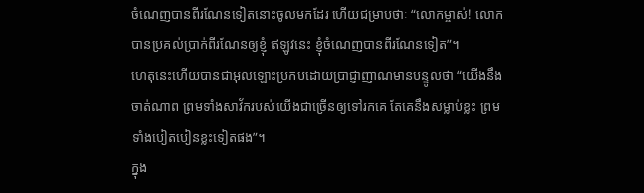ចំណេញបានពីរណែនទៀតនោះចូលមកដែរ ហើយជម្រាបថាៈ “លោកម្ចាស់! លោកបានប្រគល់ប្រាក់ពីរណែនឲ្យខ្ញុំ ឥឡូវនេះ ខ្ញុំចំណេញបានពីរណែនទៀត”។
ហេតុនេះហើយបានជាអុលឡោះប្រកបដោយប្រាជ្ញាញាណមានបន្ទូលថា “យើងនឹងចាត់ណាព ព្រមទាំងសាវ័ករបស់យើងជាច្រើនឲ្យទៅរកគេ តែគេនឹងសម្លាប់ខ្លះ ព្រមទាំងបៀតបៀនខ្លះទៀតផង”។
ក្នុង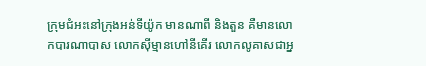ក្រុមជំអះនៅក្រុងអន់ទីយ៉ូក មានណាពី និងតួន គឺមានលោកបារណាបាស លោកស៊ីម្មានហៅនីគើរ លោកលូគាសជាអ្ន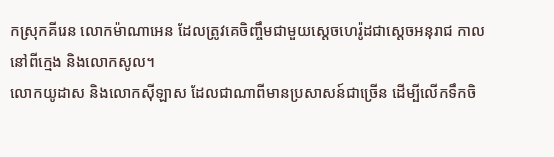កស្រុកគីរេន លោកម៉ាណាអេន ដែលត្រូវគេចិញ្ចឹមជាមួយស្តេចហេរ៉ូដជាស្ដេចអនុរាជ កាលនៅពីក្មេង និងលោកសូល។
លោកយូដាស និងលោកស៊ីឡាស ដែលជាណាពីមានប្រសាសន៍ជាច្រើន ដើម្បីលើកទឹកចិ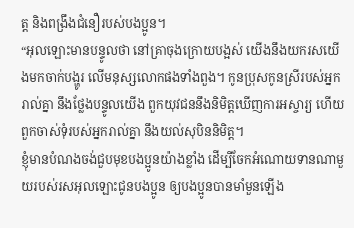ត្ដ និងពង្រឹងជំនឿរបស់បងប្អូន។
“អុលឡោះមានបន្ទូលថា នៅគ្រាចុងក្រោយបង្អស់ យើងនឹងយករសយើងមកចាក់បង្ហូរ លើមនុស្សលោកផងទាំងពួង។ កូនប្រុសកូនស្រីរបស់អ្នករាល់គ្នា នឹងថ្លែងបន្ទូលយើង ពួកយុវជននឹងនិមិត្ដឃើញការអស្ចារ្យ ហើយពួកចាស់ទុំរបស់អ្នករាល់គ្នា នឹងយល់សុបិននិមិត្ដ។
ខ្ញុំមានបំណងចង់ជួបមុខបងប្អូនយ៉ាងខ្លាំង ដើម្បីចែកអំណោយទានណាមួយរបស់រសអុលឡោះជូនបងប្អូន ឲ្យបងប្អូនបានមាំមួនឡើង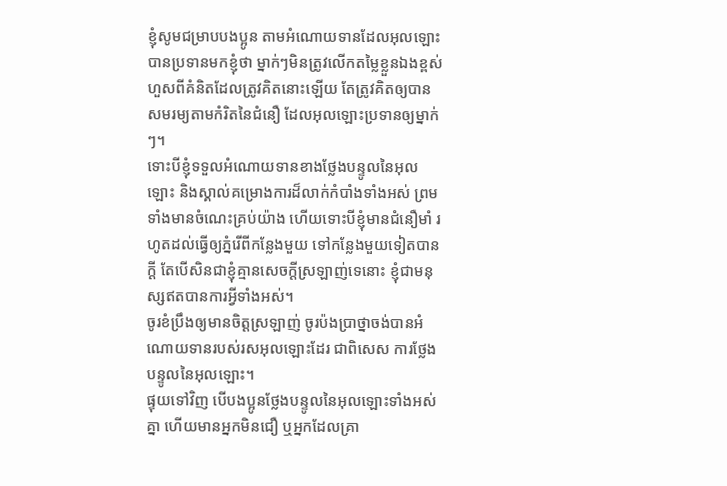ខ្ញុំសូមជម្រាបបងប្អូន តាមអំណោយទានដែលអុលឡោះបានប្រទានមកខ្ញុំថា ម្នាក់ៗមិនត្រូវលើកតម្លៃខ្លួនឯងខ្ពស់ ហួសពីគំនិតដែលត្រូវគិតនោះឡើយ តែត្រូវគិតឲ្យបានសមរម្យតាមកំរិតនៃជំនឿ ដែលអុលឡោះប្រទានឲ្យម្នាក់ៗ។
ទោះបីខ្ញុំទទួលអំណោយទានខាងថ្លែងបន្ទូលនៃអុលឡោះ និងស្គាល់គម្រោងការដ៏លាក់កំបាំងទាំងអស់ ព្រមទាំងមានចំណេះគ្រប់យ៉ាង ហើយទោះបីខ្ញុំមានជំនឿមាំ រហូតដល់ធ្វើឲ្យភ្នំរើពីកន្លែងមួយ ទៅកន្លែងមួយទៀតបានក្ដី តែបើសិនជាខ្ញុំគ្មានសេចក្ដីស្រឡាញ់ទេនោះ ខ្ញុំជាមនុស្សឥតបានការអ្វីទាំងអស់។
ចូរខំប្រឹងឲ្យមានចិត្ដស្រឡាញ់ ចូរប៉ងប្រាថ្នាចង់បានអំណោយទានរបស់រសអុលឡោះដែរ ជាពិសេស ការថ្លែងបន្ទូលនៃអុលឡោះ។
ផ្ទុយទៅវិញ បើបងប្អូនថ្លែងបន្ទូលនៃអុលឡោះទាំងអស់គ្នា ហើយមានអ្នកមិនជឿ ឬអ្នកដែលគ្រា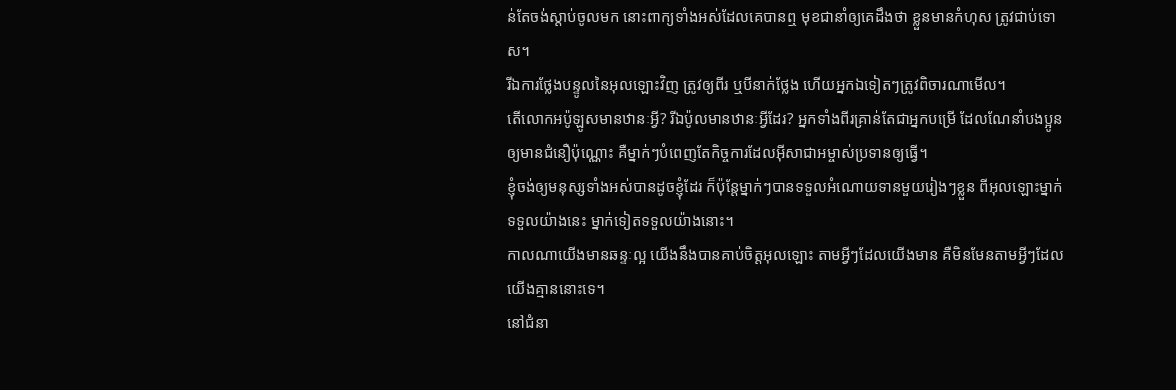ន់តែចង់ស្ដាប់ចូលមក នោះពាក្យទាំងអស់ដែលគេបានឮ មុខជានាំឲ្យគេដឹងថា ខ្លួនមានកំហុស ត្រូវជាប់ទោស។
រីឯការថ្លែងបន្ទូលនៃអុលឡោះវិញ ត្រូវឲ្យពីរ ឬបីនាក់ថ្លែង ហើយអ្នកឯទៀតៗត្រូវពិចារណាមើល។
តើលោកអប៉ូឡូសមានឋានៈអ្វី? រីឯប៉ូលមានឋានៈអ្វីដែរ? អ្នកទាំងពីរគ្រាន់តែជាអ្នកបម្រើ ដែលណែនាំបងប្អូនឲ្យមានជំនឿប៉ុណ្ណោះ គឺម្នាក់ៗបំពេញតែកិច្ចការដែលអ៊ីសាជាអម្ចាស់ប្រទានឲ្យធ្វើ។
ខ្ញុំចង់ឲ្យមនុស្សទាំងអស់បានដូចខ្ញុំដែរ ក៏ប៉ុន្ដែម្នាក់ៗបានទទួលអំណោយទានមួយរៀងៗខ្លួន ពីអុលឡោះម្នាក់ទទួលយ៉ាងនេះ ម្នាក់ទៀតទទួលយ៉ាងនោះ។
កាលណាយើងមានឆន្ទៈល្អ យើងនឹងបានគាប់ចិត្តអុលឡោះ តាមអ្វីៗដែលយើងមាន គឺមិនមែនតាមអ្វីៗដែលយើងគ្មាននោះទេ។
នៅជំនា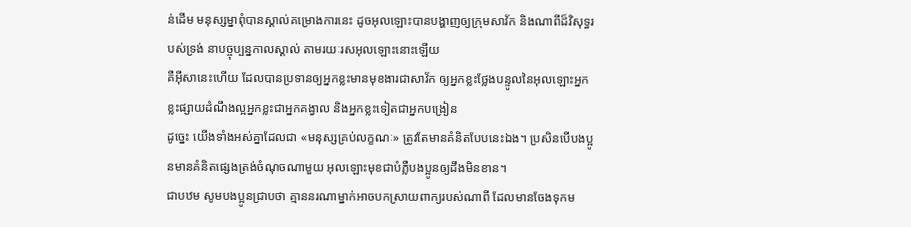ន់ដើម មនុស្សម្នាពុំបានស្គាល់គម្រោងការនេះ ដូចអុលឡោះបានបង្ហាញឲ្យក្រុមសាវ័ក និងណាពីដ៏វិសុទ្ធរបស់ទ្រង់ នាបច្ចុប្បន្នកាលស្គាល់ តាមរយៈរសអុលឡោះនោះឡើយ
គឺអ៊ីសានេះហើយ ដែលបានប្រទានឲ្យអ្នកខ្លះមានមុខងារជាសាវ័ក ឲ្យអ្នកខ្លះថ្លែងបន្ទូលនៃអុលឡោះអ្នកខ្លះផ្សាយដំណឹងល្អអ្នកខ្លះជាអ្នកគង្វាល និងអ្នកខ្លះទៀតជាអ្នកបង្រៀន
ដូច្នេះ យើងទាំងអស់គ្នាដែលជា «មនុស្សគ្រប់លក្ខណៈ» ត្រូវតែមានគំនិតបែបនេះឯង។ ប្រសិនបើបងប្អូនមានគំនិតផ្សេងត្រង់ចំណុចណាមួយ អុលឡោះមុខជាបំភ្លឺបងប្អូនឲ្យដឹងមិនខាន។
ជាបឋម សូមបងប្អូនជ្រាបថា គ្មាននរណាម្នាក់អាចបកស្រាយពាក្យរបស់ណាពី ដែលមានចែងទុកម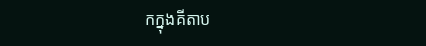កក្នុងគីតាប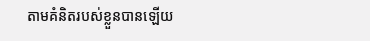តាមគំនិតរបស់ខ្លួនបានឡើយ